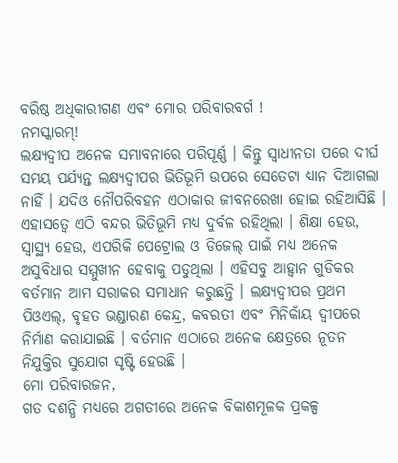ବରିଷ୍ଠ ଅଧିକାରୀଗଣ ଏବଂ ମୋର ପରିବାରବର୍ଗ !
ନମସ୍କାରମ୍!
ଲକ୍ଷ୍ୟଦ୍ୱୀପ ଅନେକ ସମ୍ଭାବନାରେ ପରିପୂର୍ଣ୍ଣ । କିନ୍ତୁ ସ୍ୱାଧୀନତା ପରେ ଦୀର୍ଘ ସମୟ ପର୍ଯ୍ୟନ୍ତ ଲକ୍ଷ୍ୟଦ୍ୱୀପର ଭିତିଭୂମି ଉପରେ ସେତେଟା ଧ୍ୟାନ ଦିଆଗଲା ନାହିଁ । ଯଦିଓ ନୌପରିବହନ ଏଠାକାର ଜୀବନରେଖା ହୋଇ ରହିଆସିଛି । ଏହାସତ୍ୱେ ଏଠି ବନ୍ଦର ଭିତିଭୂମି ମଧ୍ୟ ଦୁର୍ବଳ ରହିଥିଲା । ଶିକ୍ଷା ହେଉ, ସ୍ୱାସ୍ଥ୍ୟ ହେଉ, ଏପରିକି ପେଟ୍ରୋଲ ଓ ଡିଜେଲ୍ ପାଇଁ ମଧ୍ୟ ଅନେକ ଅସୁବିଧାର ସମ୍ମୁଖୀନ ହେବାକୁ ପଡୁଥିଲା । ଏହିସବୁ ଆହ୍ୱାନ ଗୁଡିକର ବର୍ତମାନ ଆମ ସରାକର ସମାଧାନ କରୁଛନ୍ତି । ଲକ୍ଷ୍ୟଦ୍ୱୀପର ପ୍ରଥମ ପିଓଏଲ୍, ବୃହତ ଭଣ୍ଡାରଣ କେନ୍ଦ୍ର, କବରତୀ ଏବଂ ମିନିକାଁୟ ଦ୍ୱୀପରେ ନିର୍ମାଣ କରାଯାଇଛି । ବର୍ତମାନ ଏଠାରେ ଅନେକ କ୍ଷେତ୍ରରେ ନୂତନ ନିଯୁକ୍ତିର ସୁଯୋଗ ସୃଷ୍ଟି ହେଉଛି ।
ମୋ ପରିବାରଜନ,
ଗତ ଦଶନ୍ଧି ମଧ୍ୟରେ ଅଗତୀରେ ଅନେକ ବିକାଶମୂଳକ ପ୍ରକଳ୍ପ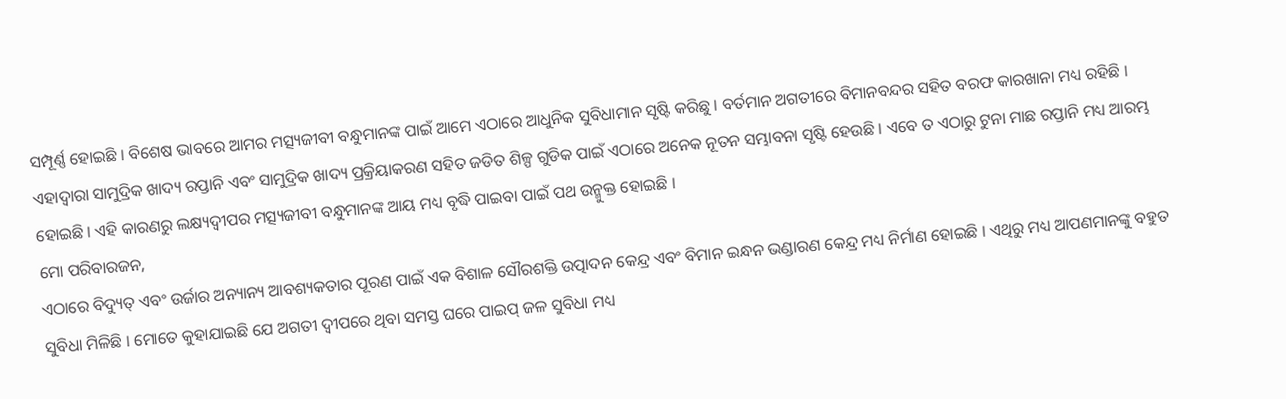ସମ୍ପୂର୍ଣ୍ଣ ହୋଇଛି । ବିଶେଷ ଭାବରେ ଆମର ମତ୍ସ୍ୟଜୀବୀ ବନ୍ଧୁମାନଙ୍କ ପାଇଁ ଆମେ ଏଠାରେ ଆଧୁନିକ ସୁବିଧାମାନ ସୃଷ୍ଟି କରିଛୁ । ବର୍ତମାନ ଅଗତୀରେ ବିମାନବନ୍ଦର ସହିତ ବରଫ କାରଖାନା ମଧ୍ୟ ରହିଛି । ଏହାଦ୍ୱାରା ସାମୁଦ୍ରିକ ଖାଦ୍ୟ ରପ୍ତାନି ଏବଂ ସାମୁଦ୍ରିକ ଖାଦ୍ୟ ପ୍ରକ୍ରିୟାକରଣ ସହିତ ଜଡିତ ଶିଳ୍ପ ଗୁଡିକ ପାଇଁ ଏଠାରେ ଅନେକ ନୂତନ ସମ୍ଭାବନା ସୃଷ୍ଟି ହେଉଛି । ଏବେ ତ ଏଠାରୁ ଟୁନା ମାଛ ରପ୍ତାନି ମଧ୍ୟ ଆରମ୍ଭ ହୋଇଛି । ଏହି କାରଣରୁ ଲକ୍ଷ୍ୟଦ୍ୱୀପର ମତ୍ସ୍ୟଜୀବୀ ବନ୍ଧୁମାନଙ୍କ ଆୟ ମଧ୍ୟ ବୃଦ୍ଧି ପାଇବା ପାଇଁ ପଥ ଉନ୍ମୁକ୍ତ ହୋଇଛି ।
ମୋ ପରିବାରଜନ,
ଏଠାରେ ବିଦ୍ୟୁତ୍ ଏବଂ ଉର୍ଜାର ଅନ୍ୟାନ୍ୟ ଆବଶ୍ୟକତାର ପୂରଣ ପାଇଁ ଏକ ବିଶାଳ ସୌରଶକ୍ତି ଉତ୍ପାଦନ କେନ୍ଦ୍ର ଏବଂ ବିମାନ ଇନ୍ଧନ ଭଣ୍ଡାରଣ କେନ୍ଦ୍ର ମଧ୍ୟ ନିର୍ମାଣ ହୋଇଛି । ଏଥିରୁ ମଧ୍ୟ ଆପଣମାନଙ୍କୁ ବହୁତ ସୁବିଧା ମିଳିଛି । ମୋତେ କୁହାଯାଇଛି ଯେ ଅଗତୀ ଦ୍ୱୀପରେ ଥିବା ସମସ୍ତ ଘରେ ପାଇପ୍ ଜଳ ସୁବିଧା ମଧ୍ୟ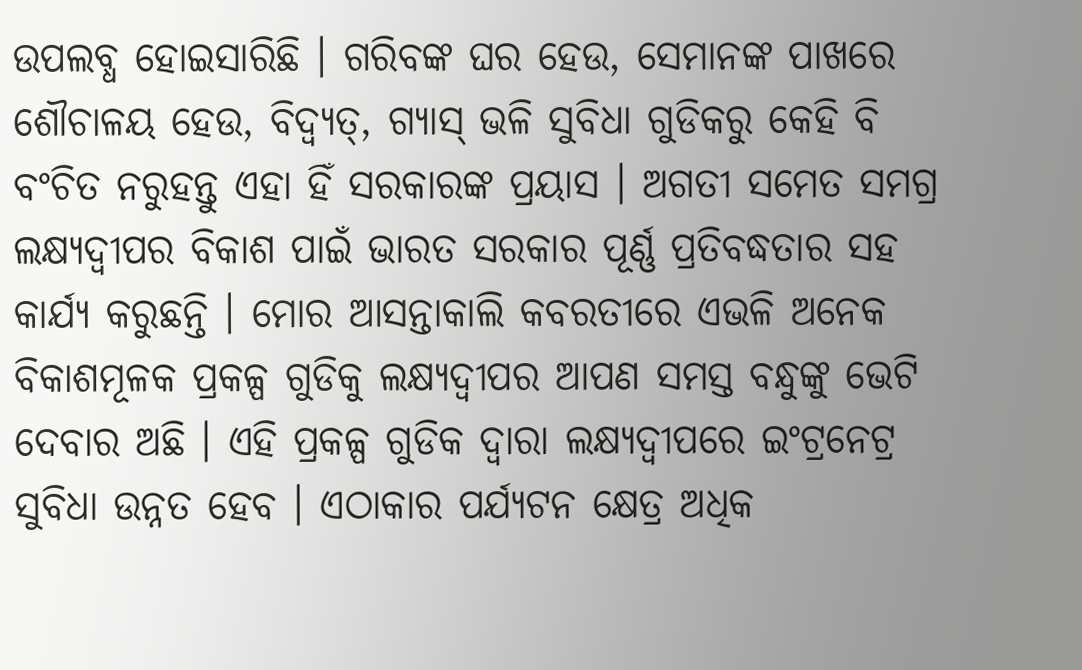ଉପଲବ୍ଧ ହୋଇସାରିଛି । ଗରିବଙ୍କ ଘର ହେଉ, ସେମାନଙ୍କ ପାଖରେ ଶୌଚାଳୟ ହେଉ, ବିଦ୍ୱ୍ୟତ୍, ଗ୍ୟାସ୍ ଭଳି ସୁବିଧା ଗୁଡିକରୁ କେହି ବି ବଂଚିତ ନରୁହନ୍ତୁ ଏହା ହିଁ ସରକାରଙ୍କ ପ୍ରୟାସ । ଅଗତୀ ସମେତ ସମଗ୍ର ଲକ୍ଷ୍ୟଦ୍ୱୀପର ବିକାଶ ପାଇଁ ଭାରତ ସରକାର ପୂର୍ଣ୍ଣ ପ୍ରତିବଦ୍ଧତାର ସହ କାର୍ଯ୍ୟ କରୁଛନ୍ତି । ମୋର ଆସନ୍ତାକାଲି କବରତୀରେ ଏଭଳି ଅନେକ ବିକାଶମୂଳକ ପ୍ରକଳ୍ପ ଗୁଡିକୁ ଲକ୍ଷ୍ୟଦ୍ୱୀପର ଆପଣ ସମସ୍ତ ବନ୍ଧୁଙ୍କୁ ଭେଟି ଦେବାର ଅଛି । ଏହି ପ୍ରକଳ୍ପ ଗୁଡିକ ଦ୍ୱାରା ଲକ୍ଷ୍ୟଦ୍ୱୀପରେ ଇଂଟ୍ରନେଟ୍ର ସୁବିଧା ଉନ୍ନତ ହେବ । ଏଠାକାର ପର୍ଯ୍ୟଟନ କ୍ଷେତ୍ର ଅଧିକ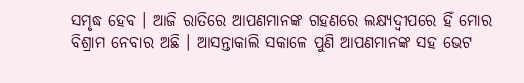ସମୃଦ୍ଧ ହେବ । ଆଜି ରାତିରେ ଆପଣମାନଙ୍କ ଗହଣରେ ଲକ୍ଷ୍ୟଦ୍ୱୀପରେ ହିଁ ମୋର ବିଶ୍ରାମ ନେବାର ଅଛି । ଆସନ୍ତାକାଲି ସକାଳେ ପୁଣି ଆପଣମାନଙ୍କ ସହ ଭେଟ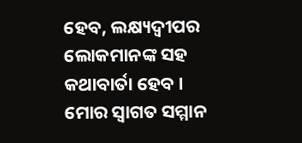ହେବ, ଲକ୍ଷ୍ୟଦ୍ୱୀପର ଲୋକମାନଙ୍କ ସହ କଥାବାର୍ତା ହେବ । ମୋର ସ୍ୱାଗତ ସମ୍ମାନ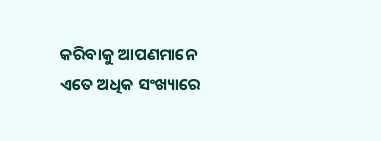କରିବାକୁ ଆପଣମାନେ ଏତେ ଅଧିକ ସଂଖ୍ୟାରେ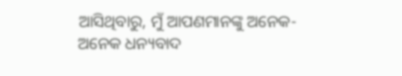ଆସିଥିବାରୁ, ମୁଁ ଆପଣମାନଙ୍କୁ ଅନେକ-ଅନେକ ଧନ୍ୟବାଦ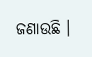ଜଣାଉଛି ।